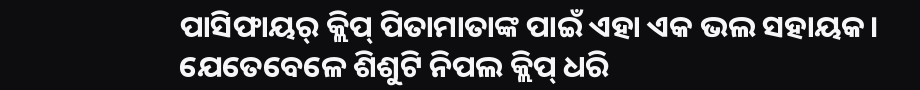ପାସିଫାୟର୍ କ୍ଲିପ୍ ପିତାମାତାଙ୍କ ପାଇଁ ଏହା ଏକ ଭଲ ସହାୟକ। ଯେତେବେଳେ ଶିଶୁଟି ନିପଲ କ୍ଲିପ୍ ଧରି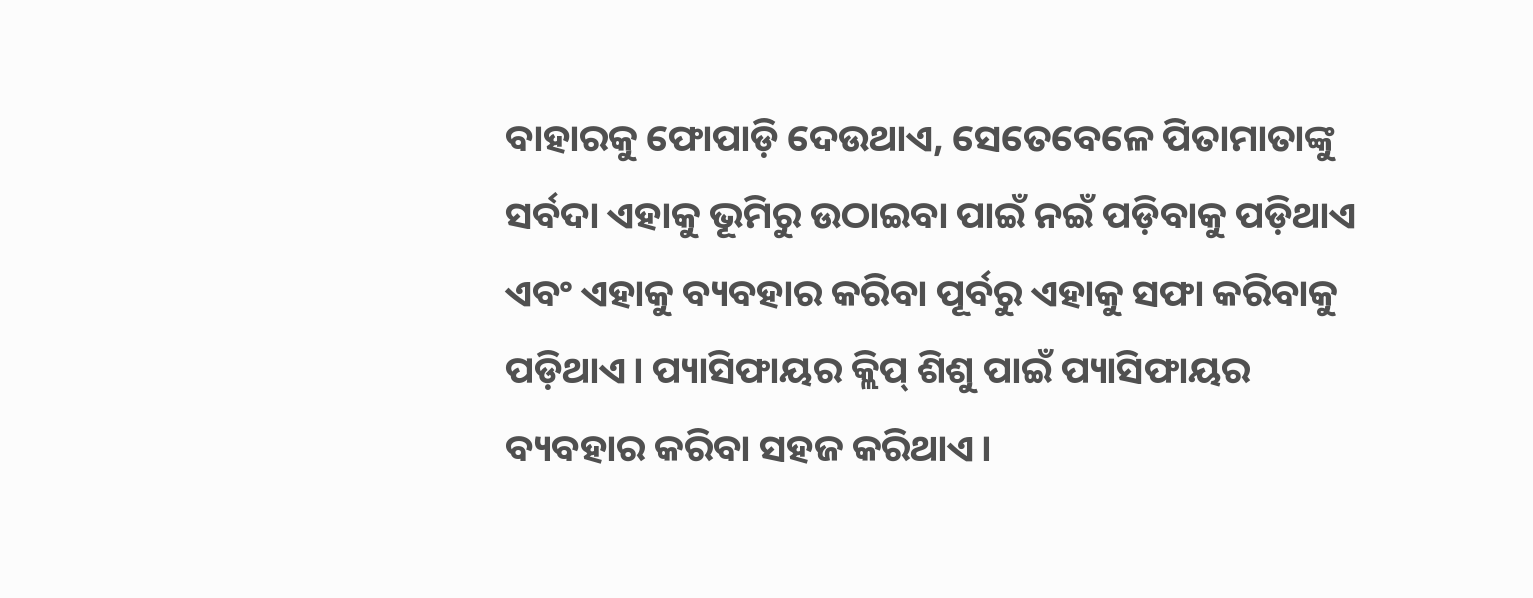ବାହାରକୁ ଫୋପାଡ଼ି ଦେଉଥାଏ, ସେତେବେଳେ ପିତାମାତାଙ୍କୁ ସର୍ବଦା ଏହାକୁ ଭୂମିରୁ ଉଠାଇବା ପାଇଁ ନଇଁ ପଡ଼ିବାକୁ ପଡ଼ିଥାଏ ଏବଂ ଏହାକୁ ବ୍ୟବହାର କରିବା ପୂର୍ବରୁ ଏହାକୁ ସଫା କରିବାକୁ ପଡ଼ିଥାଏ। ପ୍ୟାସିଫାୟର କ୍ଲିପ୍ ଶିଶୁ ପାଇଁ ପ୍ୟାସିଫାୟର ବ୍ୟବହାର କରିବା ସହଜ କରିଥାଏ।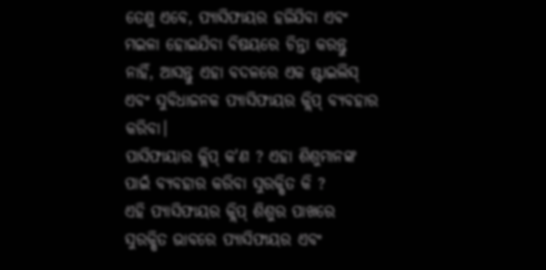ତେଣୁ ଏବେ, ପ୍ୟାସିଫାୟର ହଜିଯିବା ଏବଂ ମଇଳା ହୋଇଯିବା ବିଷୟରେ ଚିନ୍ତା କରନ୍ତୁ ନାହିଁ, ଆସନ୍ତୁ ଏହା ବଦଳରେ ଏକ ଷ୍ଟାଇଲିସ୍ ଏବଂ ସୁବିଧାଜନକ ପ୍ୟାସିଫାୟର କ୍ଲିପ୍ ବ୍ୟବହାର କରିବା।
ପାସିଫାୟାର କ୍ଲିପ୍ କ'ଣ ? ଏହା ଶିଶୁମାନଙ୍କ ପାଇଁ ବ୍ୟବହାର କରିବା ସୁରକ୍ଷିତ କି ?
ଏହି ପ୍ୟାସିଫାୟର କ୍ଲିପ୍ ଶିଶୁର ପାଖରେ ସୁରକ୍ଷିତ ଭାବରେ ପ୍ୟାସିଫାୟର ଏବଂ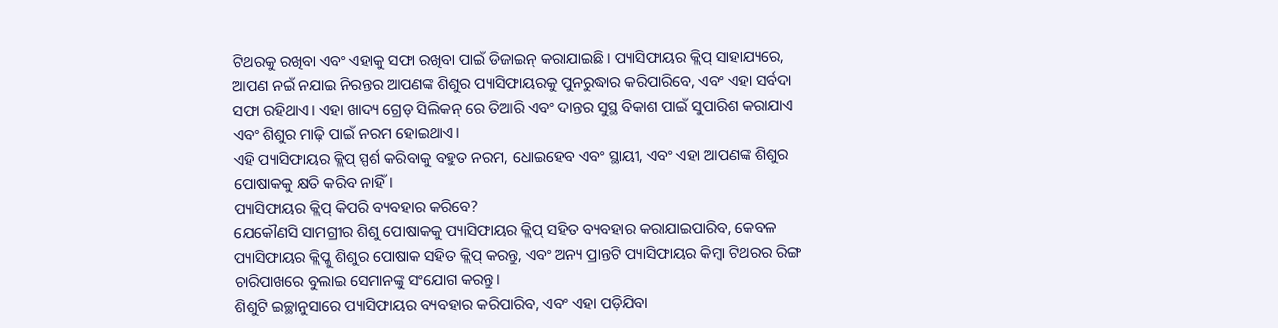ଟିଥରକୁ ରଖିବା ଏବଂ ଏହାକୁ ସଫା ରଖିବା ପାଇଁ ଡିଜାଇନ୍ କରାଯାଇଛି। ପ୍ୟାସିଫାୟର କ୍ଲିପ୍ ସାହାଯ୍ୟରେ, ଆପଣ ନଇଁ ନଯାଇ ନିରନ୍ତର ଆପଣଙ୍କ ଶିଶୁର ପ୍ୟାସିଫାୟରକୁ ପୁନରୁଦ୍ଧାର କରିପାରିବେ, ଏବଂ ଏହା ସର୍ବଦା ସଫା ରହିଥାଏ। ଏହା ଖାଦ୍ୟ ଗ୍ରେଡ୍ ସିଲିକନ୍ ରେ ତିଆରି ଏବଂ ଦାନ୍ତର ସୁସ୍ଥ ବିକାଶ ପାଇଁ ସୁପାରିଶ କରାଯାଏ ଏବଂ ଶିଶୁର ମାଢ଼ି ପାଇଁ ନରମ ହୋଇଥାଏ।
ଏହି ପ୍ୟାସିଫାୟର କ୍ଲିପ୍ ସ୍ପର୍ଶ କରିବାକୁ ବହୁତ ନରମ, ଧୋଇହେବ ଏବଂ ସ୍ଥାୟୀ, ଏବଂ ଏହା ଆପଣଙ୍କ ଶିଶୁର ପୋଷାକକୁ କ୍ଷତି କରିବ ନାହିଁ।
ପ୍ୟାସିଫାୟର କ୍ଲିପ୍ କିପରି ବ୍ୟବହାର କରିବେ?
ଯେକୌଣସି ସାମଗ୍ରୀର ଶିଶୁ ପୋଷାକକୁ ପ୍ୟାସିଫାୟର କ୍ଲିପ୍ ସହିତ ବ୍ୟବହାର କରାଯାଇପାରିବ, କେବଳ ପ୍ୟାସିଫାୟର କ୍ଲିପ୍କୁ ଶିଶୁର ପୋଷାକ ସହିତ କ୍ଲିପ୍ କରନ୍ତୁ, ଏବଂ ଅନ୍ୟ ପ୍ରାନ୍ତଟି ପ୍ୟାସିଫାୟର କିମ୍ବା ଟିଥରର ରିଙ୍ଗ ଚାରିପାଖରେ ବୁଲାଇ ସେମାନଙ୍କୁ ସଂଯୋଗ କରନ୍ତୁ।
ଶିଶୁଟି ଇଚ୍ଛାନୁସାରେ ପ୍ୟାସିଫାୟର ବ୍ୟବହାର କରିପାରିବ, ଏବଂ ଏହା ପଡ଼ିଯିବା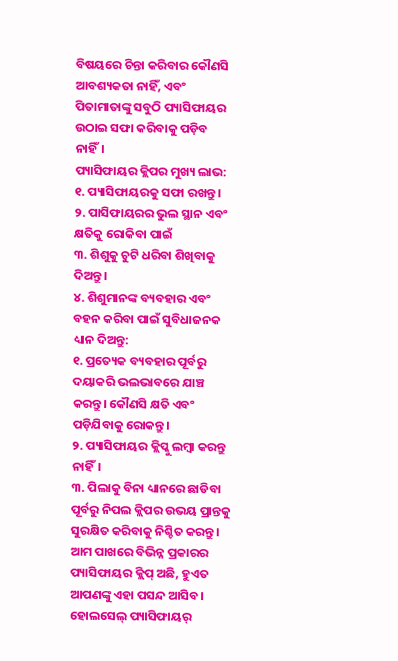ବିଷୟରେ ଚିନ୍ତା କରିବାର କୌଣସି ଆବଶ୍ୟକତା ନାହିଁ, ଏବଂ ପିତାମାତାଙ୍କୁ ସବୁଠି ପ୍ୟାସିଫାୟର ଉଠାଇ ସଫା କରିବାକୁ ପଡ଼ିବ ନାହିଁ।
ପ୍ୟାସିଫାୟର କ୍ଲିପର ମୁଖ୍ୟ ଲାଭ:
୧. ପ୍ୟାସିଫାୟରକୁ ସଫା ରଖନ୍ତୁ।
୨. ପାସିଫାୟରର ଭୁଲ ସ୍ଥାନ ଏବଂ କ୍ଷତିକୁ ରୋକିବା ପାଇଁ
୩. ଶିଶୁକୁ ଚୁଟି ଧରିବା ଶିଖିବାକୁ ଦିଅନ୍ତୁ।
୪. ଶିଶୁମାନଙ୍କ ବ୍ୟବହାର ଏବଂ ବହନ କରିବା ପାଇଁ ସୁବିଧାଜନକ
ଧ୍ୟାନ ଦିଅନ୍ତୁ:
୧. ପ୍ରତ୍ୟେକ ବ୍ୟବହାର ପୂର୍ବରୁ ଦୟାକରି ଭଲଭାବରେ ଯାଞ୍ଚ କରନ୍ତୁ। କୌଣସି କ୍ଷତି ଏବଂ ପଡ଼ିଯିବାକୁ ରୋକନ୍ତୁ।
୨. ପ୍ୟାସିଫାୟର କ୍ଲିପ୍କୁ ଲମ୍ବା କରନ୍ତୁ ନାହିଁ।
୩. ପିଲାକୁ ବିନା ଧ୍ୟାନରେ ଛାଡିବା ପୂର୍ବରୁ ନିପଲ କ୍ଲିପର ଉଭୟ ପ୍ରାନ୍ତକୁ ସୁରକ୍ଷିତ କରିବାକୁ ନିଶ୍ଚିତ କରନ୍ତୁ।
ଆମ ପାଖରେ ବିଭିନ୍ନ ପ୍ରକାରର ପ୍ୟାସିଫାୟର କ୍ଲିପ୍ ଅଛି, ହୁଏତ ଆପଣଙ୍କୁ ଏହା ପସନ୍ଦ ଆସିବ।
ହୋଲସେଲ୍ ପ୍ୟାସିଫାୟର୍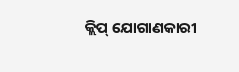କ୍ଲିପ୍ ଯୋଗାଣକାରୀ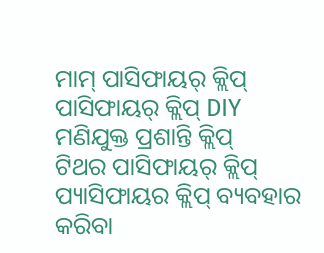ମାମ୍ ପାସିଫାୟର୍ କ୍ଲିପ୍
ପାସିଫାୟର୍ କ୍ଲିପ୍ DIY
ମଣିଯୁକ୍ତ ପ୍ରଶାନ୍ତି କ୍ଲିପ୍
ଟିଥର ପାସିଫାୟର୍ କ୍ଲିପ୍
ପ୍ୟାସିଫାୟର କ୍ଲିପ୍ ବ୍ୟବହାର କରିବା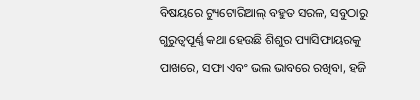ବିଷୟରେ ଟ୍ୟୁଟୋରିଆଲ୍ ବହୁତ ସରଳ, ସବୁଠାରୁ ଗୁରୁତ୍ୱପୂର୍ଣ୍ଣ କଥା ହେଉଛି ଶିଶୁର ପ୍ୟାସିଫାୟରକୁ ପାଖରେ, ସଫା ଏବଂ ଭଲ ଭାବରେ ରଖିବା, ହଜି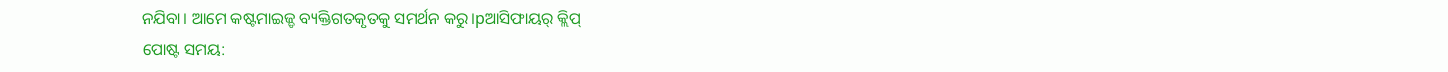ନଯିବା। ଆମେ କଷ୍ଟମାଇଜ୍ଡ ବ୍ୟକ୍ତିଗତକୃତକୁ ସମର୍ଥନ କରୁ।pଆସିଫାୟର୍ କ୍ଲିପ୍
ପୋଷ୍ଟ ସମୟ: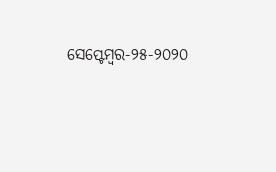ସେପ୍ଟେମ୍ବର-୨୫-୨୦୨୦